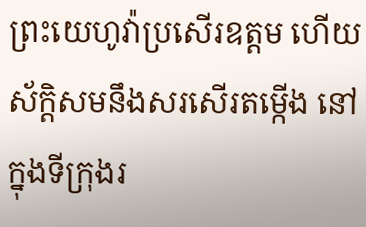ព្រះយេហូវ៉ាប្រសើរឧត្តម ហើយស័ក្ដិសមនឹងសរសើរតម្កើង នៅក្នុងទីក្រុងរ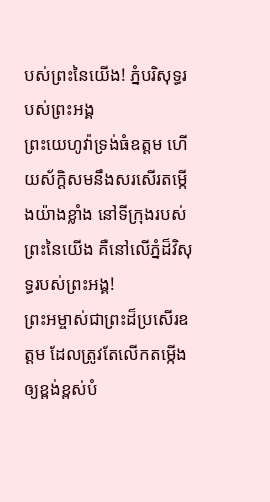បស់ព្រះនៃយើង! ភ្នំបរិសុទ្ធរបស់ព្រះអង្គ
ព្រះយេហូវ៉ាទ្រង់ធំឧត្ដម ហើយស័ក្ដិសមនឹងសរសើរតម្កើងយ៉ាងខ្លាំង នៅទីក្រុងរបស់ព្រះនៃយើង គឺនៅលើភ្នំដ៏វិសុទ្ធរបស់ព្រះអង្គ!
ព្រះអម្ចាស់ជាព្រះដ៏ប្រសើរឧត្ដម ដែលត្រូវតែលើកតម្កើងឲ្យខ្ពង់ខ្ពស់បំ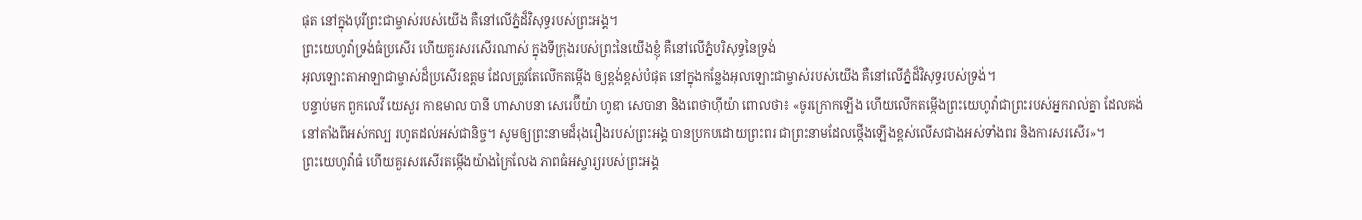ផុត នៅក្នុងបុរីព្រះជាម្ចាស់របស់យើង គឺនៅលើភ្នំដ៏វិសុទ្ធរបស់ព្រះអង្គ។
ព្រះយេហូវ៉ាទ្រង់ធំប្រសើរ ហើយគួរសរសើរណាស់ ក្នុងទីក្រុងរបស់ព្រះនៃយើងខ្ញុំ គឺនៅលើភ្នំបរិសុទ្ធនៃទ្រង់
អុលឡោះតាអាឡាជាម្ចាស់ដ៏ប្រសើរឧត្ដម ដែលត្រូវតែលើកតម្កើង ឲ្យខ្ពង់ខ្ពស់បំផុត នៅក្នុងកន្លែងអុលឡោះជាម្ចាស់របស់យើង គឺនៅលើភ្នំដ៏វិសុទ្ធរបស់ទ្រង់។
បន្ទាប់មក ពួកលេវី យេសួរ កាឌមាល បានី ហាសាបនា សេរេប៊ីយ៉ា ហូឌា សេបានា និងពេថាហ៊ីយ៉ា ពោលថា៖ «ចូរក្រោកឡើង ហើយលើកតម្កើងព្រះយេហូវ៉ាជាព្រះរបស់អ្នករាល់គ្នា ដែលគង់នៅតាំងពីអស់កល្ប រហូតដល់អស់ជានិច្ច។ សូមឲ្យព្រះនាមដ៏រុងរឿងរបស់ព្រះអង្គ បានប្រកបដោយព្រះពរ ជាព្រះនាមដែលថ្កើងឡើងខ្ពស់លើសជាងអស់ទាំងពរ និងការសរសើរ»។
ព្រះយេហូវ៉ាធំ ហើយគួរសរសើរតម្កើងយ៉ាងក្រៃលែង ភាពធំអស្ចារ្យរបស់ព្រះអង្គ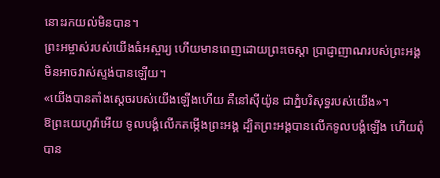នោះរកយល់មិនបាន។
ព្រះអម្ចាស់របស់យើងធំអស្ចារ្យ ហើយមានពេញដោយព្រះចេស្ដា ប្រាជ្ញាញាណរបស់ព្រះអង្គ មិនអាចវាស់ស្ទង់បានឡើយ។
«យើងបានតាំងស្តេចរបស់យើងឡើងហើយ គឺនៅស៊ីយ៉ូន ជាភ្នំបរិសុទ្ធរបស់យើង»។
ឱព្រះយេហូវ៉ាអើយ ទូលបង្គំលើកតម្កើងព្រះអង្គ ដ្បិតព្រះអង្គបានលើកទូលបង្គំឡើង ហើយពុំបាន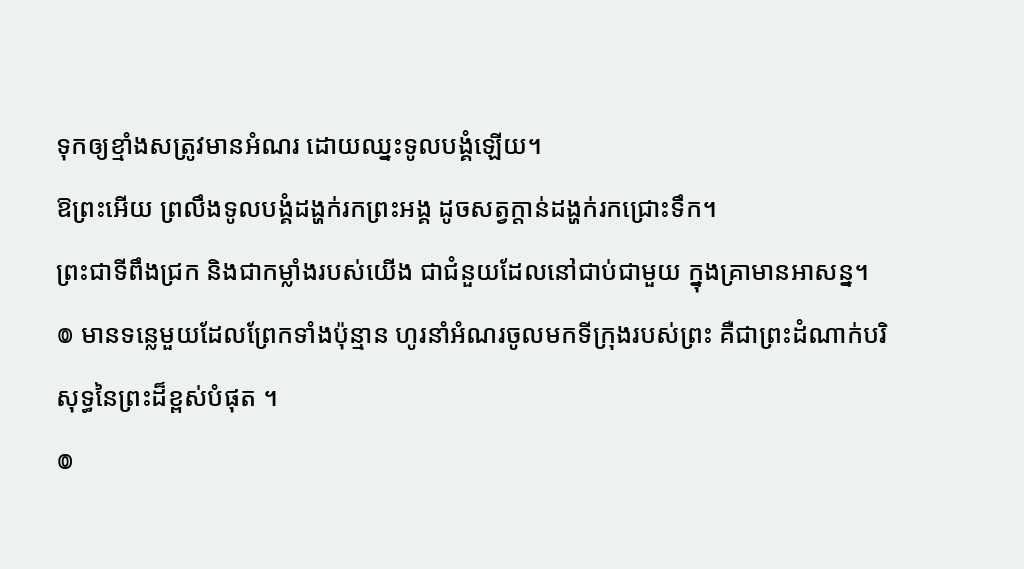ទុកឲ្យខ្មាំងសត្រូវមានអំណរ ដោយឈ្នះទូលបង្គំឡើយ។
ឱព្រះអើយ ព្រលឹងទូលបង្គំដង្ហក់រកព្រះអង្គ ដូចសត្វក្តាន់ដង្ហក់រកជ្រោះទឹក។
ព្រះជាទីពឹងជ្រក និងជាកម្លាំងរបស់យើង ជាជំនួយដែលនៅជាប់ជាមួយ ក្នុងគ្រាមានអាសន្ន។
៙ មានទន្លេមួយដែលព្រែកទាំងប៉ុន្មាន ហូរនាំអំណរចូលមកទីក្រុងរបស់ព្រះ គឺជាព្រះដំណាក់បរិសុទ្ធនៃព្រះដ៏ខ្ពស់បំផុត ។
៙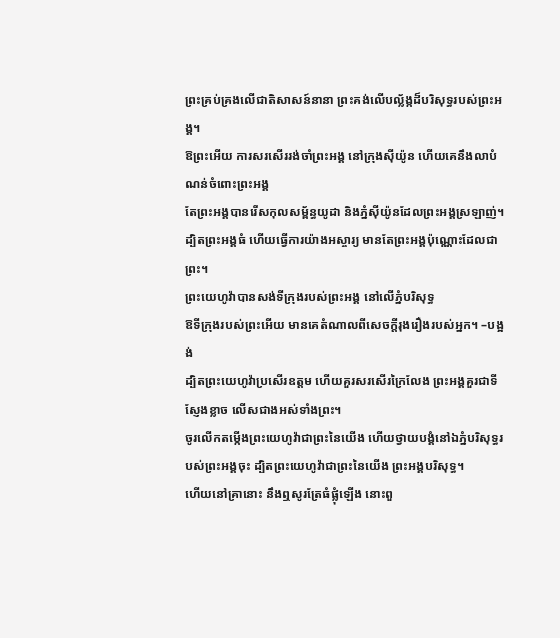ព្រះគ្រប់គ្រងលើជាតិសាសន៍នានា ព្រះគង់លើបល្ល័ង្កដ៏បរិសុទ្ធរបស់ព្រះអង្គ។
ឱព្រះអើយ ការសរសើររង់ចាំព្រះអង្គ នៅក្រុងស៊ីយ៉ូន ហើយគេនឹងលាបំណន់ចំពោះព្រះអង្គ
តែព្រះអង្គបានរើសកុលសម្ព័ន្ធយូដា និងភ្នំស៊ីយ៉ូនដែលព្រះអង្គស្រឡាញ់។
ដ្បិតព្រះអង្គធំ ហើយធ្វើការយ៉ាងអស្ចារ្យ មានតែព្រះអង្គប៉ុណ្ណោះដែលជាព្រះ។
ព្រះយេហូវ៉ាបានសង់ទីក្រុងរបស់ព្រះអង្គ នៅលើភ្នំបរិសុទ្ធ
ឱទីក្រុងរបស់ព្រះអើយ មានគេតំណាលពីសេចក្ដីរុងរឿងរបស់អ្នក។ –បង្អង់
ដ្បិតព្រះយេហូវ៉ាប្រសើរឧត្តម ហើយគួរសរសើរក្រៃលែង ព្រះអង្គគួរជាទីស្ញែងខ្លាច លើសជាងអស់ទាំងព្រះ។
ចូរលើកតម្កើងព្រះយេហូវ៉ាជាព្រះនៃយើង ហើយថ្វាយបង្គំនៅឯភ្នំបរិសុទ្ធរបស់ព្រះអង្គចុះ ដ្បិតព្រះយេហូវ៉ាជាព្រះនៃយើង ព្រះអង្គបរិសុទ្ធ។
ហើយនៅគ្រានោះ នឹងឮសូរត្រែធំផ្លុំឡើង នោះពួ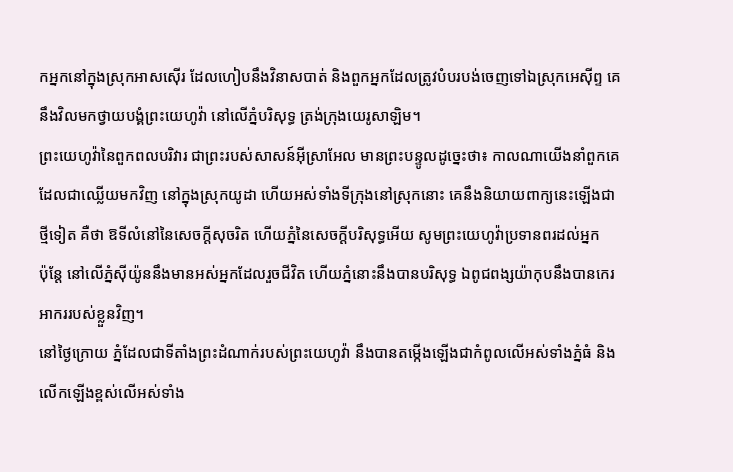កអ្នកនៅក្នុងស្រុកអាសស៊ើរ ដែលហៀបនឹងវិនាសបាត់ និងពួកអ្នកដែលត្រូវបំបរបង់ចេញទៅឯស្រុកអេស៊ីព្ទ គេនឹងវិលមកថ្វាយបង្គំព្រះយេហូវ៉ា នៅលើភ្នំបរិសុទ្ធ ត្រង់ក្រុងយេរូសាឡិម។
ព្រះយេហូវ៉ានៃពួកពលបរិវារ ជាព្រះរបស់សាសន៍អ៊ីស្រាអែល មានព្រះបន្ទូលដូច្នេះថា៖ កាលណាយើងនាំពួកគេ ដែលជាឈ្លើយមកវិញ នៅក្នុងស្រុកយូដា ហើយអស់ទាំងទីក្រុងនៅស្រុកនោះ គេនឹងនិយាយពាក្យនេះឡើងជាថ្មីទៀត គឺថា ឱទីលំនៅនៃសេចក្ដីសុចរិត ហើយភ្នំនៃសេចក្ដីបរិសុទ្ធអើយ សូមព្រះយេហូវ៉ាប្រទានពរដល់អ្នក
ប៉ុន្តែ នៅលើភ្នំស៊ីយ៉ូននឹងមានអស់អ្នកដែលរួចជីវិត ហើយភ្នំនោះនឹងបានបរិសុទ្ធ ឯពូជពង្សយ៉ាកុបនឹងបានកេរអាកររបស់ខ្លួនវិញ។
នៅថ្ងៃក្រោយ ភ្នំដែលជាទីតាំងព្រះដំណាក់របស់ព្រះយេហូវ៉ា នឹងបានតម្កើងឡើងជាកំពូលលើអស់ទាំងភ្នំធំ និងលើកឡើងខ្ពស់លើអស់ទាំង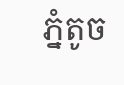ភ្នំតូច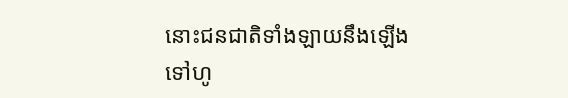នោះជនជាតិទាំងឡាយនឹងឡើងទៅហូ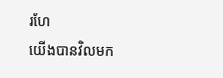រហែ
យើងបានវិលមក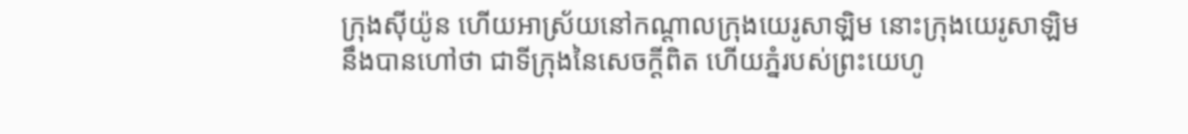ក្រុងស៊ីយ៉ូន ហើយអាស្រ័យនៅកណ្ដាលក្រុងយេរូសាឡិម នោះក្រុងយេរូសាឡិមនឹងបានហៅថា ជាទីក្រុងនៃសេចក្ដីពិត ហើយភ្នំរបស់ព្រះយេហូ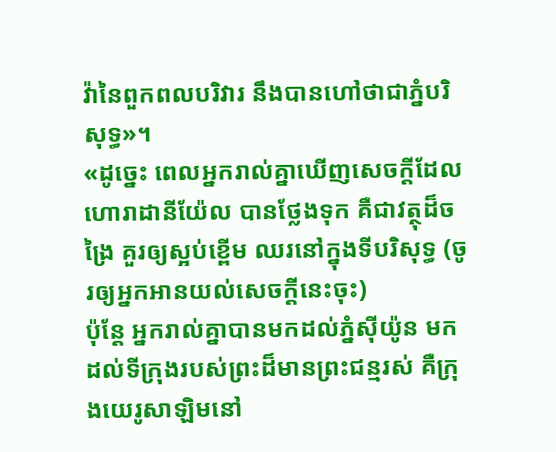វ៉ានៃពួកពលបរិវារ នឹងបានហៅថាជាភ្នំបរិសុទ្ធ»។
«ដូច្នេះ ពេលអ្នករាល់គ្នាឃើញសេចក្តីដែលហោរាដានីយ៉ែល បានថ្លែងទុក គឺជាវត្ថុដ៏ចង្រៃ គួរឲ្យស្អប់ខ្ពើម ឈរនៅក្នុងទីបរិសុទ្ធ (ចូរឲ្យអ្នកអានយល់សេចក្ដីនេះចុះ)
ប៉ុន្ដែ អ្នករាល់គ្នាបានមកដល់ភ្នំស៊ីយ៉ូន មកដល់ទីក្រុងរបស់ព្រះដ៏មានព្រះជន្មរស់ គឺក្រុងយេរូសាឡិមនៅ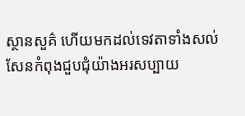ស្ថានសួគ៌ ហើយមកដល់ទេវតាទាំងសល់សែនកំពុងជួបជុំយ៉ាងអរសប្បាយ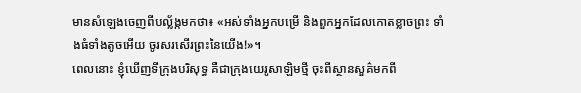មានសំឡេងចេញពីបល្ល័ង្កមកថា៖ «អស់ទាំងអ្នកបម្រើ និងពួកអ្នកដែលកោតខ្លាចព្រះ ទាំងធំទាំងតូចអើយ ចូរសរសើរព្រះនៃយើង!»។
ពេលនោះ ខ្ញុំឃើញទីក្រុងបរិសុទ្ធ គឺជាក្រុងយេរូសាឡិមថ្មី ចុះពីស្ថានសួគ៌មកពី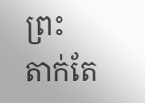ព្រះ តាក់តែ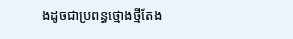ងដូចជាប្រពន្ធថ្មោងថ្មីតែង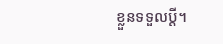ខ្លួនទទួលប្តី។